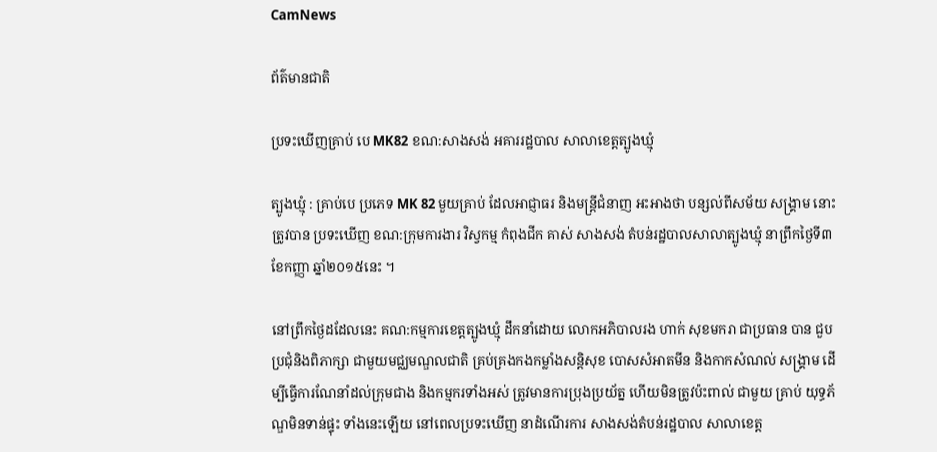CamNews

ព័ត៌មានជាតិ

ប្រទះឃើញគ្រាប់ បេ MK82 ខណ:សាងសង់ អគាររដ្ឋបាល សាលាខេត្តត្បូងឃ្មុំ

ត្បូងឃ្មុំ : គ្រាប់បេ ប្រភេទ MK 82 មួយគ្រាប់ ដែលអាជ្ញាធរ និងមន្រ្តីជំនាញ អះអាងថា បន្សល់ពីសម័យ សង្គ្រាម នោះ ត្រូវបាន ប្រទះឃើញ ខណ:ក្រុមការងារ វិស្វកម្ម កំពុងជីក គាស់ សាងសង់ តំបន់រដ្ឋបាលសាលាត្បូងឃ្មុំ នាព្រឹកថ្ងៃទី៣ ខែកញ្ញា ឆ្នាំ២០១៥នេះ ។

នៅព្រឹកថ្ងៃដដែលនេះ គណ:កម្មការខេត្តត្បូងឃ្មុំ ដឹកនាំដោយ លោកអភិបាលរង ហាក់ សុខមករា ជាប្រធាន បាន ជួបប្រជុំនិងពិភាក្សា ជាមួយមជ្ឈមណ្ឌលជាតិ គ្រប់គ្រងកងកម្លាំងសន្តិសុខ បោសសំអាតមីន និងកាកសំណល់ សង្គ្រាម ដើម្បីធ្វើការណែនាំដល់ក្រុមជាង និងកម្មករទាំងអស់ ត្រូវមានការប្រុងប្រយ័ត្ន ហើយមិនត្រូវប៉ះពាល់ ជាមួយ គ្រាប់ យុទ្ធភ័ណ្ឌមិនទាន់ផ្ទុះ ទាំងនេះឡើយ នៅពេលប្រទះឃើញ នាដំណើរការ សាងសង់តំបន់រដ្ឋបាល សាលាខេត្ត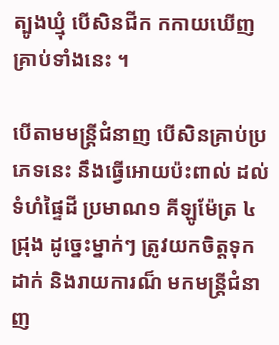ត្បូងឃ្មុំ បើសិនជីក កកាយឃើញគ្រាប់ទាំងនេះ ។

បើតាមមន្រ្តីជំនាញ បើសិនគ្រាប់ប្រភេទនេះ នឹងធ្វើអោយប៉ះពាល់ ដល់ទំហំផ្ទៃដី ប្រមាណ១ គីឡូម៉ែត្រ ៤ជ្រុង ដូច្នេះម្នាក់ៗ ត្រូវយកចិត្តទុកដាក់ និងរាយការណ៏ មកមន្រ្តីជំនាញ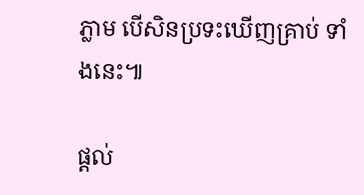ភ្លាម បើសិនប្រទះឃើញគ្រាប់ ទាំងនេះ៕

ផ្ដល់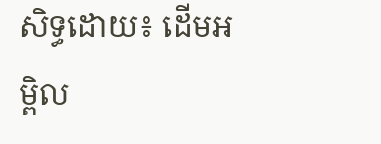សិទ្ធដោយ៖ ដើមអម្ពិល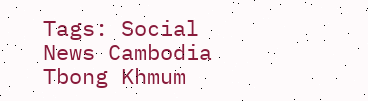Tags: Social News Cambodia Tbong Khmum